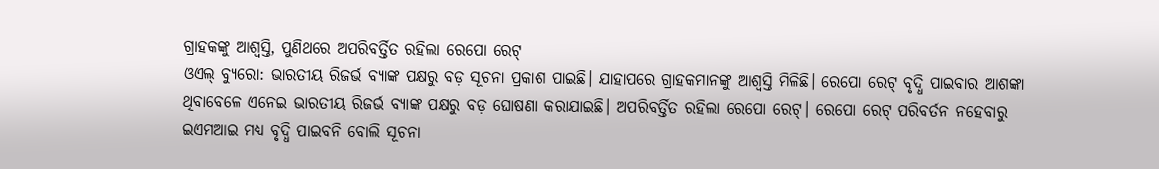ଗ୍ରାହକଙ୍କୁ ଆଶ୍ବସ୍ତି, ପୁଣିଥରେ ଅପରିବର୍ତ୍ତିତ ରହିଲା ରେପୋ ରେଟ୍
ଓଏଲ୍ ବ୍ୟୁରୋ: ଭାରତୀୟ ରିଜର୍ଭ ବ୍ୟାଙ୍କ ପକ୍ଷରୁ ବଡ଼ ସୂଚନା ପ୍ରକାଶ ପାଇଛି। ଯାହାପରେ ଗ୍ରାହକମାନଙ୍କୁ ଆଶ୍ୱସ୍ତି ମିଳିଛି। ରେପୋ ରେଟ୍ ବୃଦ୍ଧି ପାଇବାର ଆଶଙ୍କା ଥିବାବେଳେ ଏନେଇ ଭାରତୀୟ ରିଜର୍ଭ ବ୍ୟାଙ୍କ ପକ୍ଷରୁ ବଡ଼ ଘୋଷଣା କରାଯାଇଛି। ଅପରିବର୍ତ୍ତିତ ରହିଲା ରେପୋ ରେଟ୍। ରେପୋ ରେଟ୍ ପରିବର୍ତନ ନହେବାରୁ ଇଏମଆଇ ମଧ୍ୟ ବୃଦ୍ଧି ପାଇବନି ବୋଲି ସୂଚନା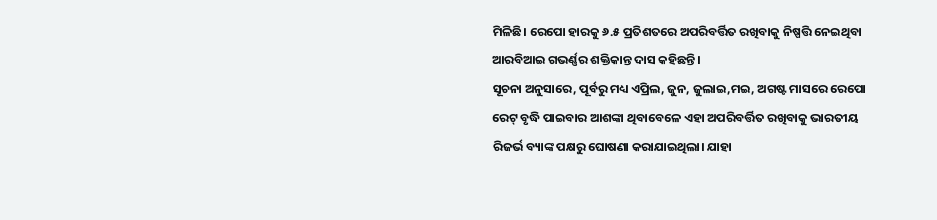ମିଳିଛି। ରେପୋ ହାରକୁ ୬.୫ ପ୍ରତିଶତରେ ଅପରିବର୍ତ୍ତିତ ରଖିବାକୁ ନିଷ୍ପତ୍ତି ନେଇଥିବା ଆରବିଆଇ ଗଭର୍ଣ୍ଣର ଶକ୍ତିକାନ୍ତ ଦାସ କହିଛନ୍ତି।
ସୂଚନା ଅନୁସାରେ, ପୂର୍ବରୁ ମଧ୍ୟ ଏପ୍ରିଲ, ଜୁନ, ଜୁଲାଇ,ମଇ, ଅଗଷ୍ଟ ମାସରେ ରେପୋ ରେଟ୍ ବୃଦ୍ଧି ପାଇବାର ଆଶଙ୍କା ଥିବାବେଳେ ଏହା ଅପରିବର୍ତ୍ତିତ ରଖିବାକୁ ଭାରତୀୟ ରିଜର୍ଭ ବ୍ୟାଙ୍କ ପକ୍ଷରୁ ଘୋଷଣା କରାଯାଇଥିଲା। ଯାହା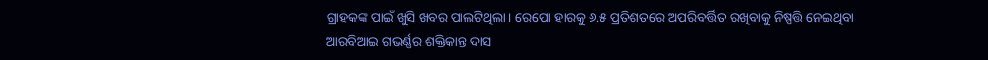ଗ୍ରାହକଙ୍କ ପାଇଁ ଖୁସି ଖବର ପାଲଟିଥିଲା। ରେପୋ ହାରକୁ ୬.୫ ପ୍ରତିଶତରେ ଅପରିବର୍ତ୍ତିତ ରଖିବାକୁ ନିଷ୍ପତ୍ତି ନେଇଥିବା ଆରବିଆଇ ଗଭର୍ଣ୍ଣର ଶକ୍ତିକାନ୍ତ ଦାସ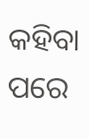କହିବା ପରେ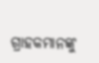ଗ୍ରାହକମାନଙ୍କୁ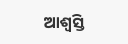ଆଶ୍ୱସ୍ତି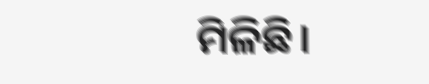ମିଳିଛି।